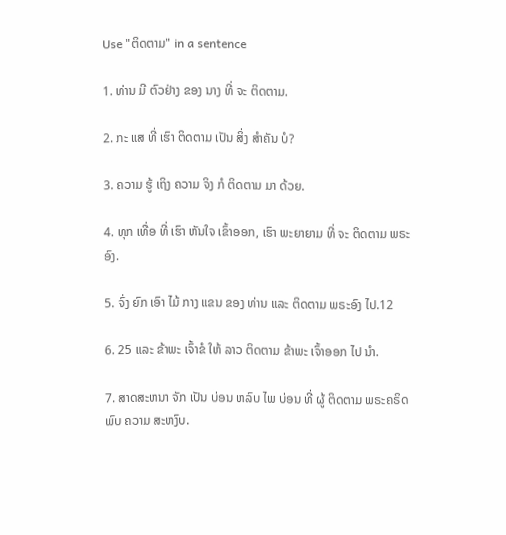Use "ຕິດຕາມ" in a sentence

1. ທ່ານ ມີ ຕົວຢ່າງ ຂອງ ນາງ ທີ່ ຈະ ຕິດຕາມ.

2. ກະ ແສ ທີ່ ເຮົາ ຕິດຕາມ ເປັນ ສິ່ງ ສໍາຄັນ ບໍ?

3. ຄວາມ ຮູ້ ເຖິງ ຄວາມ ຈິງ ກໍ ຕິດຕາມ ມາ ດ້ວຍ.

4. ທຸກ ເທື່ອ ທີ່ ເຮົາ ຫັນໃຈ ເຂົ້າອອກ, ເຮົາ ພະຍາຍາມ ທີ່ ຈະ ຕິດຕາມ ພຣະອົງ.

5. ຈົ່ງ ຍົກ ເອົາ ໄມ້ ກາງ ແຂນ ຂອງ ທ່ານ ແລະ ຕິດຕາມ ພຣະອົງ ໄປ.12

6. 25 ແລະ ຂ້າພະ ເຈົ້າຂໍ ໃຫ້ ລາວ ຕິດຕາມ ຂ້າພະ ເຈົ້າອອກ ໄປ ນໍາ.

7. ສາດສະຫນາ ຈັກ ເປັນ ບ່ອນ ຫລົບ ໄພ ບ່ອນ ທີ່ ຜູ້ ຕິດຕາມ ພຣະຄຣິດ ພົບ ຄວາມ ສະຫງົບ.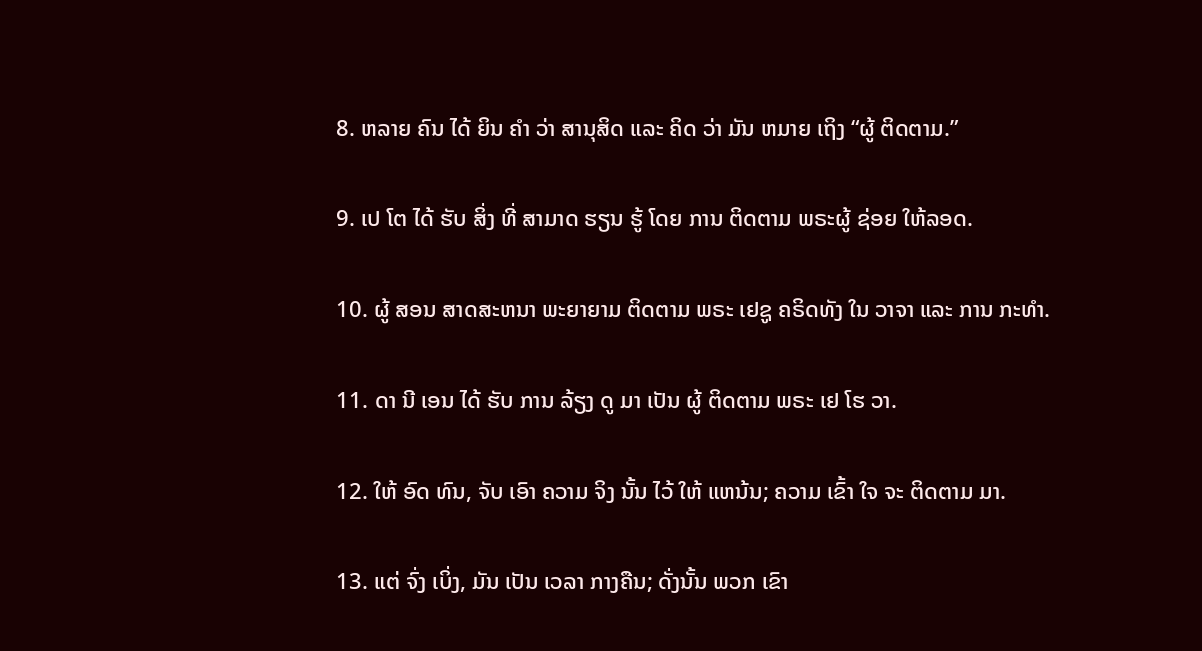8. ຫລາຍ ຄົນ ໄດ້ ຍິນ ຄໍາ ວ່າ ສານຸສິດ ແລະ ຄິດ ວ່າ ມັນ ຫມາຍ ເຖິງ “ຜູ້ ຕິດຕາມ.”

9. ເປ ໂຕ ໄດ້ ຮັບ ສິ່ງ ທີ່ ສາມາດ ຮຽນ ຮູ້ ໂດຍ ການ ຕິດຕາມ ພຣະຜູ້ ຊ່ອຍ ໃຫ້ລອດ.

10. ຜູ້ ສອນ ສາດສະຫນາ ພະຍາຍາມ ຕິດຕາມ ພຣະ ເຢຊູ ຄຣິດທັງ ໃນ ວາຈາ ແລະ ການ ກະທໍາ.

11. ດາ ນີ ເອນ ໄດ້ ຮັບ ການ ລ້ຽງ ດູ ມາ ເປັນ ຜູ້ ຕິດຕາມ ພຣະ ເຢ ໂຮ ວາ.

12. ໃຫ້ ອົດ ທົນ, ຈັບ ເອົາ ຄວາມ ຈິງ ນັ້ນ ໄວ້ ໃຫ້ ແຫນ້ນ; ຄວາມ ເຂົ້າ ໃຈ ຈະ ຕິດຕາມ ມາ.

13. ແຕ່ ຈົ່ງ ເບິ່ງ, ມັນ ເປັນ ເວລາ ກາງຄືນ; ດັ່ງນັ້ນ ພວກ ເຂົາ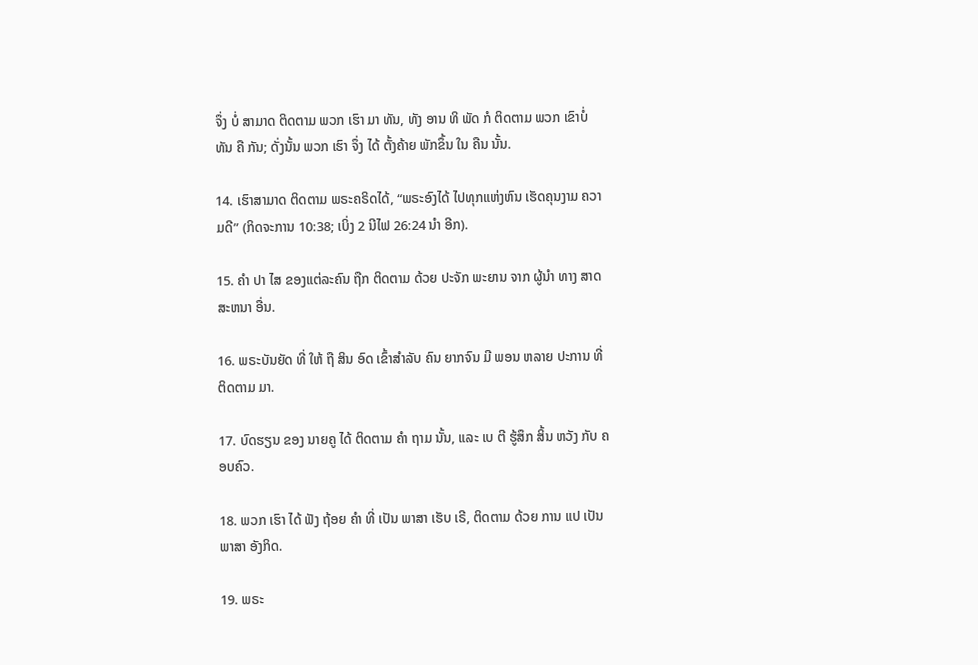ຈຶ່ງ ບໍ່ ສາມາດ ຕິດຕາມ ພວກ ເຮົາ ມາ ທັນ, ທັງ ອານ ທິ ພັດ ກໍ ຕິດຕາມ ພວກ ເຂົາບໍ່ ທັນ ຄື ກັນ; ດັ່ງນັ້ນ ພວກ ເຮົາ ຈຶ່ງ ໄດ້ ຕັ້ງຄ້າຍ ພັກຂຶ້ນ ໃນ ຄືນ ນັ້ນ.

14. ເຮົາສາມາດ ຕິດຕາມ ພຣະຄຣິດໄດ້, “ພຣະອົງໄດ້ ໄປທຸກແຫ່ງຫົນ ເຮັດຄຸນງາມ ຄວາມດີ” (ກິດຈະການ 10:38; ເບິ່ງ 2 ນີໄຟ 26:24 ນໍາ ອີກ).

15. ຄໍາ ປາ ໄສ ຂອງແຕ່ລະຄົນ ຖືກ ຕິດຕາມ ດ້ວຍ ປະຈັກ ພະຍານ ຈາກ ຜູ້ນໍາ ທາງ ສາດສະຫນາ ອື່ນ.

16. ພຣະບັນຍັດ ທີ່ ໃຫ້ ຖື ສິນ ອົດ ເຂົ້າສໍາລັບ ຄົນ ຍາກຈົນ ມີ ພອນ ຫລາຍ ປະການ ທີ່ ຕິດຕາມ ມາ.

17. ບົດຮຽນ ຂອງ ນາຍຄູ ໄດ້ ຕິດຕາມ ຄໍາ ຖາມ ນັ້ນ, ແລະ ເບ ຕີ ຮູ້ສຶກ ສິ້ນ ຫວັງ ກັບ ຄອບຄົວ.

18. ພວກ ເຮົາ ໄດ້ ຟັງ ຖ້ອຍ ຄໍາ ທີ່ ເປັນ ພາສາ ເຮັບ ເຣີ, ຕິດຕາມ ດ້ວຍ ການ ແປ ເປັນ ພາສາ ອັງກິດ.

19. ພຣະ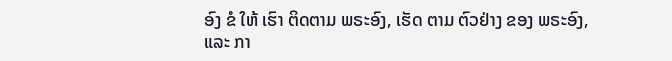ອົງ ຂໍ ໃຫ້ ເຮົາ ຕິດຕາມ ພຣະອົງ, ເຮັດ ຕາມ ຕົວຢ່າງ ຂອງ ພຣະອົງ, ແລະ ກາ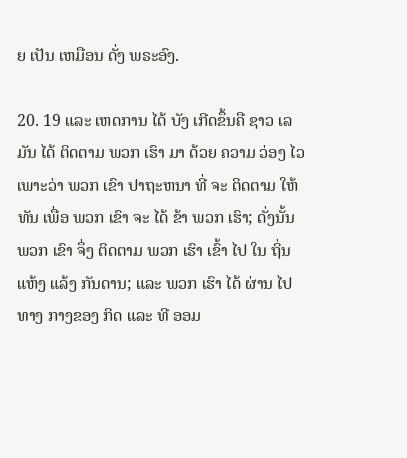ຍ ເປັນ ເຫມືອນ ດັ່ງ ພຣະອົງ.

20. 19 ແລະ ເຫດການ ໄດ້ ບັງ ເກີດຂຶ້ນຄື ຊາວ ເລ ມັນ ໄດ້ ຕິດຕາມ ພວກ ເຮົາ ມາ ດ້ວຍ ຄວາມ ວ່ອງ ໄວ ເພາະວ່າ ພວກ ເຂົາ ປາຖະຫນາ ທີ່ ຈະ ຕິດຕາມ ໃຫ້ ທັນ ເພື່ອ ພວກ ເຂົາ ຈະ ໄດ້ ຂ້າ ພວກ ເຮົາ; ດັ່ງນັ້ນ ພວກ ເຂົາ ຈຶ່ງ ຕິດຕາມ ພວກ ເຮົາ ເຂົ້າ ໄປ ໃນ ຖິ່ນ ແຫ້ງ ແລ້ງ ກັນດານ; ແລະ ພວກ ເຮົາ ໄດ້ ຜ່ານ ໄປ ທາງ ກາງຂອງ ກິດ ແລະ ທີ ອອມ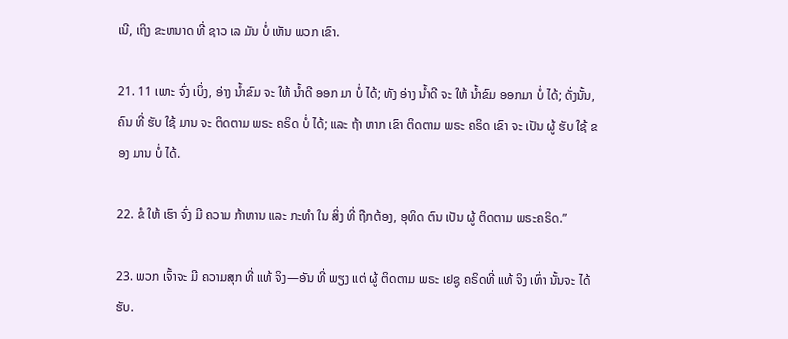ເນີ, ເຖິງ ຂະຫນາດ ທີ່ ຊາວ ເລ ມັນ ບໍ່ ເຫັນ ພວກ ເຂົາ.

21. 11 ເພາະ ຈົ່ງ ເບິ່ງ, ອ່າງ ນ້ຳຂົມ ຈະ ໃຫ້ ນ້ຳດີ ອອກ ມາ ບໍ່ ໄດ້; ທັງ ອ່າງ ນ້ຳດີ ຈະ ໃຫ້ ນ້ຳຂົມ ອອກມາ ບໍ່ ໄດ້; ດັ່ງນັ້ນ, ຄົນ ທີ່ ຮັບ ໃຊ້ ມານ ຈະ ຕິດຕາມ ພຣະ ຄຣິດ ບໍ່ ໄດ້; ແລະ ຖ້າ ຫາກ ເຂົາ ຕິດຕາມ ພຣະ ຄຣິດ ເຂົາ ຈະ ເປັນ ຜູ້ ຮັບ ໃຊ້ ຂອງ ມານ ບໍ່ ໄດ້.

22. ຂໍ ໃຫ້ ເຮົາ ຈົ່ງ ມີ ຄວາມ ກ້າຫານ ແລະ ກະທໍາ ໃນ ສິ່ງ ທີ່ ຖືກຕ້ອງ, ອຸທິດ ຕົນ ເປັນ ຜູ້ ຕິດຕາມ ພຣະຄຣິດ.”

23. ພວກ ເຈົ້າຈະ ມີ ຄວາມສຸກ ທີ່ ແທ້ ຈິງ—ອັນ ທີ່ ພຽງ ແຕ່ ຜູ້ ຕິດຕາມ ພຣະ ເຢຊູ ຄຣິດທີ່ ແທ້ ຈິງ ເທົ່າ ນັ້ນຈະ ໄດ້ ຮັບ.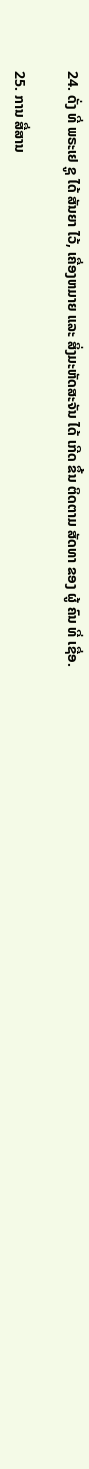24. ດັ່ງ ທີ່ ພຣະເຢ ຊູ ໄດ້ ສັນຍາ ໄວ້, ເຄື່ອງຫມາຍ ແລະ ສິ່ງມະຫັດສະຈັນ ໄດ້ ເກີດ ຂຶ້ນ ຕິດຕາມ ສັດທາ ຂອງ ຜູ້ ຄົນ ທີ່ ເຊື່ອ.

25. ການ ສື່ສານ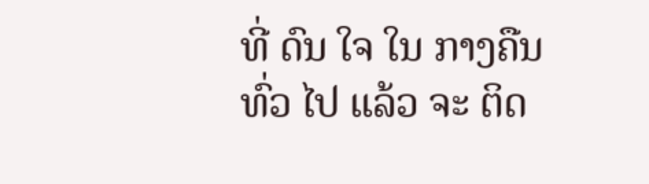ທີ່ ດົນ ໃຈ ໃນ ກາງຄືນ ທົ່ວ ໄປ ແລ້ວ ຈະ ຕິດ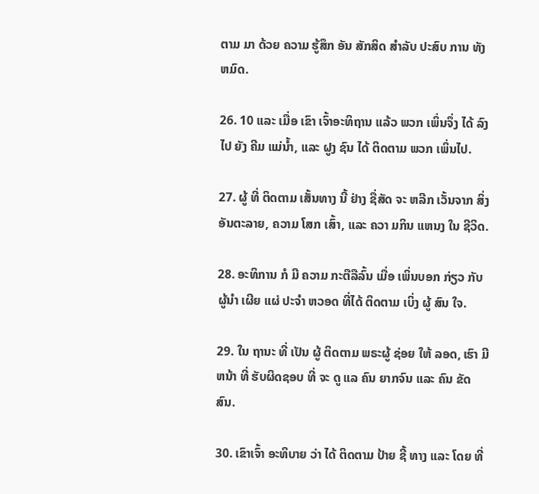ຕາມ ມາ ດ້ວຍ ຄວາມ ຮູ້ສຶກ ອັນ ສັກສິດ ສໍາລັບ ປະສົບ ການ ທັງ ຫມົດ.

26. 10 ແລະ ເມື່ອ ເຂົາ ເຈົ້າອະທິຖານ ແລ້ວ ພວກ ເພິ່ນຈຶ່ງ ໄດ້ ລົງ ໄປ ຍັງ ຄີມ ແມ່ນ້ຳ, ແລະ ຝູງ ຊົນ ໄດ້ ຕິດຕາມ ພວກ ເພິ່ນໄປ.

27. ຜູ້ ທີ່ ຕິດຕາມ ເສັ້ນທາງ ນີ້ ຢ່າງ ຊື່ສັດ ຈະ ຫລີກ ເວັ້ນຈາກ ສິ່ງ ອັນຕະລາຍ, ຄວາມ ໂສກ ເສົ້າ, ແລະ ຄວາ ມກິນ ແຫນງ ໃນ ຊີວິດ.

28. ອະທິການ ກໍ ມີ ຄວາມ ກະຕືລືລົ້ນ ເມື່ອ ເພິ່ນບອກ ກ່ຽວ ກັບ ຜູ້ນໍາ ເຜີຍ ແຜ່ ປະຈໍາ ຫວອດ ທີ່ໄດ້ ຕິດຕາມ ເບິ່ງ ຜູ້ ສົນ ໃຈ.

29. ໃນ ຖານະ ທີ່ ເປັນ ຜູ້ ຕິດຕາມ ພຣະຜູ້ ຊ່ອຍ ໃຫ້ ລອດ, ເຮົາ ມີຫນ້າ ທີ່ ຮັບຜິດຊອບ ທີ່ ຈະ ດູ ແລ ຄົນ ຍາກຈົນ ແລະ ຄົນ ຂັດ ສົນ.

30. ເຂົາເຈົ້າ ອະທິບາຍ ວ່າ ໄດ້ ຕິດຕາມ ປ້າຍ ຊີ້ ທາງ ແລະ ໂດຍ ທີ່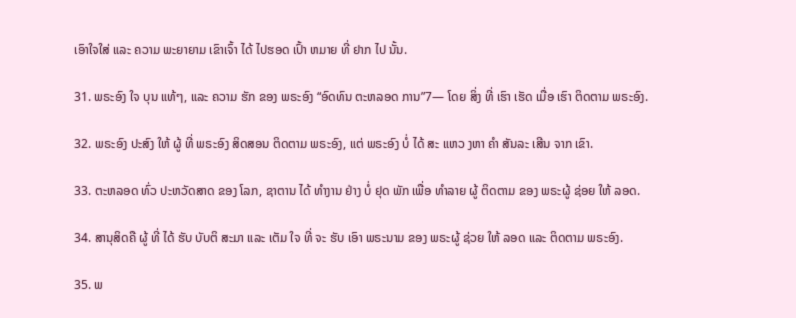ເອົາໃຈໃສ່ ແລະ ຄວາມ ພະຍາຍາມ ເຂົາເຈົ້າ ໄດ້ ໄປຮອດ ເປົ້າ ຫມາຍ ທີ່ ຢາກ ໄປ ນັ້ນ.

31. ພຣະອົງ ໃຈ ບຸນ ແທ້ໆ, ແລະ ຄວາມ ຮັກ ຂອງ ພຣະອົງ “ອົດທົນ ຕະຫລອດ ການ”7— ໂດຍ ສິ່ງ ທີ່ ເຮົາ ເຮັດ ເມື່ອ ເຮົາ ຕິດຕາມ ພຣະອົງ.

32. ພຣະອົງ ປະສົງ ໃຫ້ ຜູ້ ທີ່ ພຣະອົງ ສິດສອນ ຕິດຕາມ ພຣະອົງ, ແຕ່ ພຣະອົງ ບໍ່ ໄດ້ ສະ ແຫວ ງຫາ ຄໍາ ສັນລະ ເສີນ ຈາກ ເຂົາ.

33. ຕະຫລອດ ທົ່ວ ປະຫວັດສາດ ຂອງ ໂລກ, ຊາຕານ ໄດ້ ທໍາງານ ຢ່າງ ບໍ່ ຢຸດ ພັກ ເພື່ອ ທໍາລາຍ ຜູ້ ຕິດຕາມ ຂອງ ພຣະຜູ້ ຊ່ອຍ ໃຫ້ ລອດ.

34. ສານຸສິດຄື ຜູ້ ທີ່ ໄດ້ ຮັບ ບັບຕິ ສະມາ ແລະ ເຕັມ ໃຈ ທີ່ ຈະ ຮັບ ເອົາ ພຣະນາມ ຂອງ ພຣະຜູ້ ຊ່ວຍ ໃຫ້ ລອດ ແລະ ຕິດຕາມ ພຣະອົງ.

35. ພ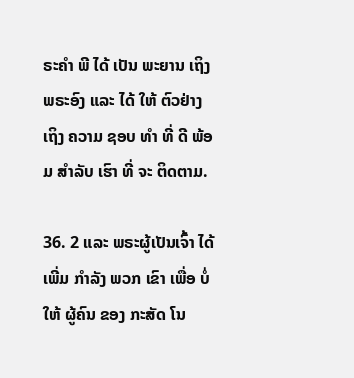ຣະຄໍາ ພີ ໄດ້ ເປັນ ພະຍານ ເຖິງ ພຣະອົງ ແລະ ໄດ້ ໃຫ້ ຕົວຢ່າງ ເຖິງ ຄວາມ ຊອບ ທໍາ ທີ່ ດີ ພ້ອມ ສໍາລັບ ເຮົາ ທີ່ ຈະ ຕິດຕາມ.

36. 2 ແລະ ພຣະຜູ້ເປັນເຈົ້າ ໄດ້ ເພີ່ມ ກໍາລັງ ພວກ ເຂົາ ເພື່ອ ບໍ່ ໃຫ້ ຜູ້ຄົນ ຂອງ ກະສັດ ໂນ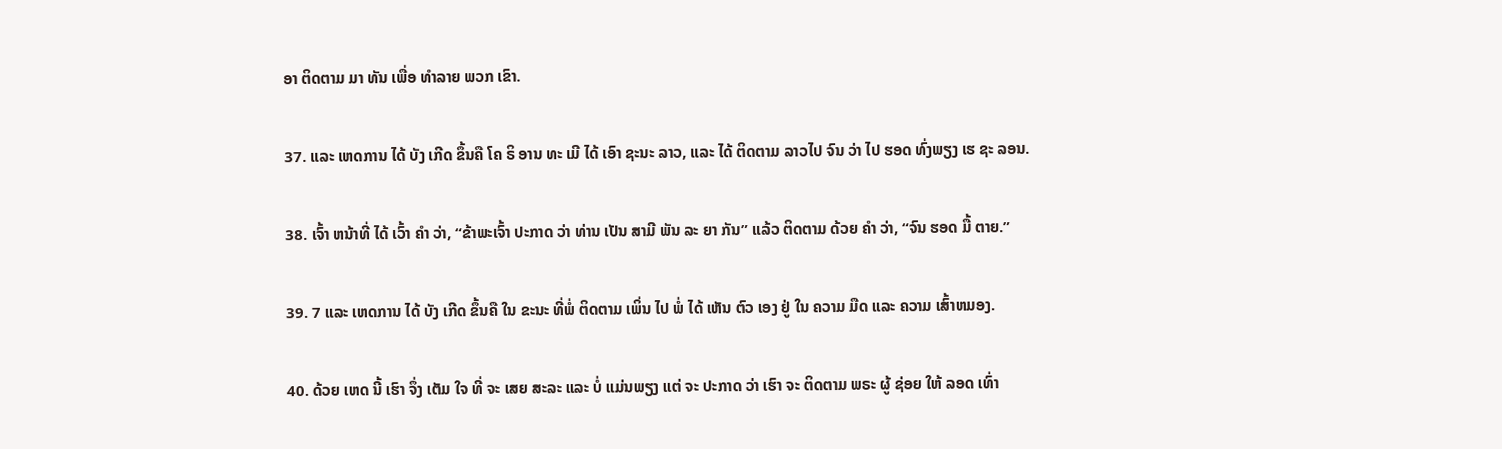ອາ ຕິດຕາມ ມາ ທັນ ເພື່ອ ທໍາລາຍ ພວກ ເຂົາ.

37. ແລະ ເຫດການ ໄດ້ ບັງ ເກີດ ຂຶ້ນຄື ໂຄ ຣິ ອານ ທະ ເມີ ໄດ້ ເອົາ ຊະນະ ລາວ, ແລະ ໄດ້ ຕິດຕາມ ລາວໄປ ຈົນ ວ່າ ໄປ ຮອດ ທົ່ງພຽງ ເຮ ຊະ ລອນ.

38. ເຈົ້າ ຫນ້າທີ່ ໄດ້ ເວົ້າ ຄໍາ ວ່າ, “ຂ້າພະເຈົ້າ ປະກາດ ວ່າ ທ່ານ ເປັນ ສາມີ ພັນ ລະ ຍາ ກັນ” ແລ້ວ ຕິດຕາມ ດ້ວຍ ຄໍາ ວ່າ, “ຈົນ ຮອດ ມື້ ຕາຍ.”

39. 7 ແລະ ເຫດການ ໄດ້ ບັງ ເກີດ ຂຶ້ນຄື ໃນ ຂະນະ ທີ່ພໍ່ ຕິດຕາມ ເພິ່ນ ໄປ ພໍ່ ໄດ້ ເຫັນ ຕົວ ເອງ ຢູ່ ໃນ ຄວາມ ມືດ ແລະ ຄວາມ ເສົ້າຫມອງ.

40. ດ້ວຍ ເຫດ ນີ້ ເຮົາ ຈຶ່ງ ເຕັມ ໃຈ ທີ່ ຈະ ເສຍ ສະລະ ແລະ ບໍ່ ແມ່ນພຽງ ແຕ່ ຈະ ປະກາດ ວ່າ ເຮົາ ຈະ ຕິດຕາມ ພຣະ ຜູ້ ຊ່ອຍ ໃຫ້ ລອດ ເທົ່າ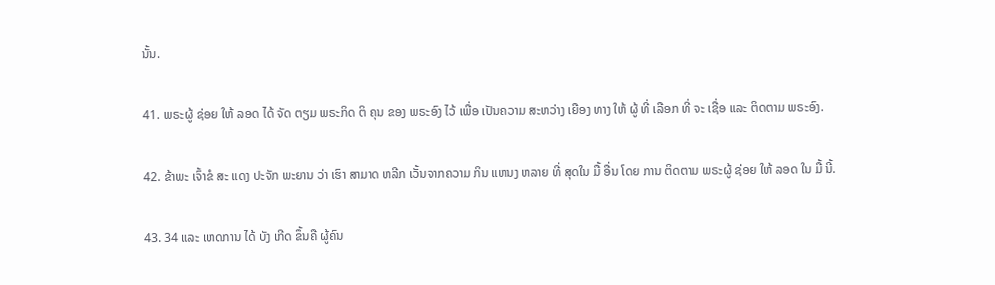ນັ້ນ.

41. ພຣະຜູ້ ຊ່ອຍ ໃຫ້ ລອດ ໄດ້ ຈັດ ຕຽມ ພຣະກິດ ຕິ ຄຸນ ຂອງ ພຣະອົງ ໄວ້ ເພື່ອ ເປັນຄວາມ ສະຫວ່າງ ເຍືອງ ທາງ ໃຫ້ ຜູ້ ທີ່ ເລືອກ ທີ່ ຈະ ເຊື່ອ ແລະ ຕິດຕາມ ພຣະອົງ.

42. ຂ້າພະ ເຈົ້າຂໍ ສະ ແດງ ປະຈັກ ພະຍານ ວ່າ ເຮົາ ສາມາດ ຫລີກ ເວັ້ນຈາກຄວາມ ກິນ ແຫນງ ຫລາຍ ທີ່ ສຸດໃນ ມື້ ອື່ນ ໂດຍ ການ ຕິດຕາມ ພຣະຜູ້ ຊ່ອຍ ໃຫ້ ລອດ ໃນ ມື້ ນີ້.

43. 34 ແລະ ເຫດການ ໄດ້ ບັງ ເກີດ ຂຶ້ນຄື ຜູ້ຄົນ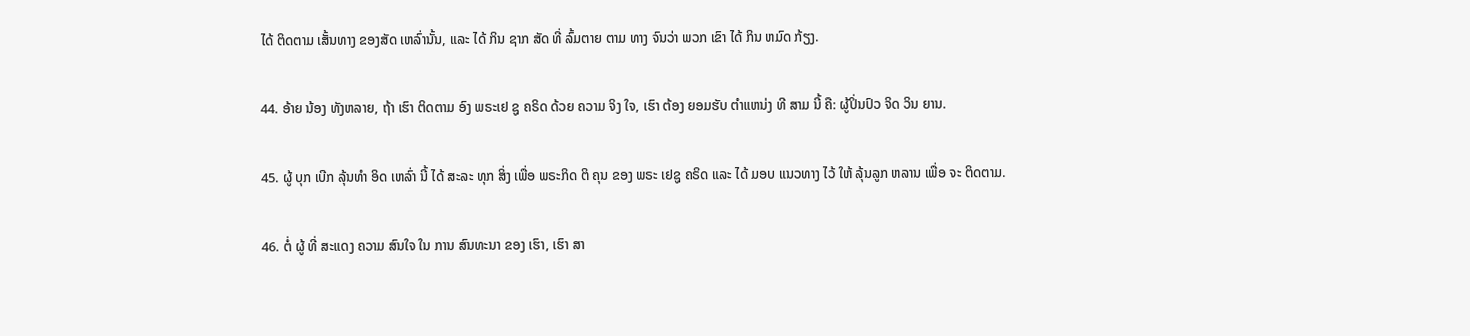ໄດ້ ຕິດຕາມ ເສັ້ນທາງ ຂອງສັດ ເຫລົ່ານັ້ນ, ແລະ ໄດ້ ກິນ ຊາກ ສັດ ທີ່ ລົ້ມຕາຍ ຕາມ ທາງ ຈົນວ່າ ພວກ ເຂົາ ໄດ້ ກິນ ຫມົດ ກ້ຽງ.

44. ອ້າຍ ນ້ອງ ທັງຫລາຍ, ຖ້າ ເຮົາ ຕິດຕາມ ອົງ ພຣະເຢ ຊູ ຄຣິດ ດ້ວຍ ຄວາມ ຈິງ ໃຈ, ເຮົາ ຕ້ອງ ຍອມຮັບ ຕໍາແຫນ່ງ ທີ ສາມ ນີ້ ຄື: ຜູ້ປິ່ນປົວ ຈິດ ວິນ ຍານ.

45. ຜູ້ ບຸກ ເບີກ ລຸ້ນທໍາ ອິດ ເຫລົ່າ ນີ້ ໄດ້ ສະລະ ທຸກ ສິ່ງ ເພື່ອ ພຣະກິດ ຕິ ຄຸນ ຂອງ ພຣະ ເຢຊູ ຄຣິດ ແລະ ໄດ້ ມອບ ແນວທາງ ໄວ້ ໃຫ້ ລຸ້ນລູກ ຫລານ ເພື່ອ ຈະ ຕິດຕາມ.

46. ຕໍ່ ຜູ້ ທີ່ ສະແດງ ຄວາມ ສົນໃຈ ໃນ ການ ສົນທະນາ ຂອງ ເຮົາ, ເຮົາ ສາ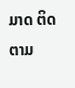ມາດ ຕິດຕາມ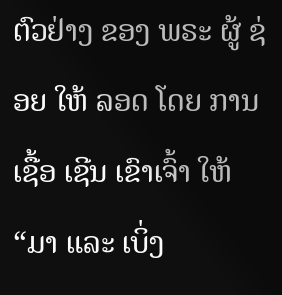ຕົວຢ່າງ ຂອງ ພຣະ ຜູ້ ຊ່ອຍ ໃຫ້ ລອດ ໂດຍ ການເຊື້ອ ເຊີນ ເຂົາເຈົ້າ ໃຫ້ “ມາ ແລະ ເບິ່ງ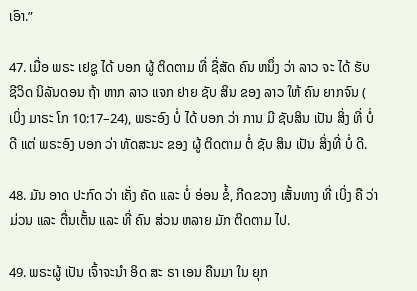ເອົາ.”

47. ເມື່ອ ພຣະ ເຢຊູ ໄດ້ ບອກ ຜູ້ ຕິດຕາມ ທີ່ ຊື່ສັດ ຄົນ ຫນຶ່ງ ວ່າ ລາວ ຈະ ໄດ້ ຮັບ ຊີວິດ ນິລັນດອນ ຖ້າ ຫາກ ລາວ ແຈກ ຢາຍ ຊັບ ສິນ ຂອງ ລາວ ໃຫ້ ຄົນ ຍາກຈົນ ( ເບິ່ງ ມາຣະ ໂກ 10:17–24), ພຣະອົງ ບໍ່ ໄດ້ ບອກ ວ່າ ການ ມີ ຊັບສິນ ເປັນ ສິ່ງ ທີ່ ບໍ່ ດີ ແຕ່ ພຣະອົງ ບອກ ວ່າ ທັດສະນະ ຂອງ ຜູ້ ຕິດຕາມ ຕໍ່ ຊັບ ສິນ ເປັນ ສິ່ງທີ່ ບໍ່ ດີ.

48. ມັນ ອາດ ປະກົດ ວ່າ ເຄັ່ງ ຄັດ ແລະ ບໍ່ ອ່ອນ ຂໍ້, ກີດຂວາງ ເສັ້ນທາງ ທີ່ ເບິ່ງ ຄື ວ່າ ມ່ວນ ແລະ ຕື່ນເຕັ້ນ ແລະ ທີ່ ຄົນ ສ່ວນ ຫລາຍ ມັກ ຕິດຕາມ ໄປ.

49. ພຣະຜູ້ ເປັນ ເຈົ້າຈະນໍາ ອິດ ສະ ຣາ ເອນ ຄືນມາ ໃນ ຍຸກ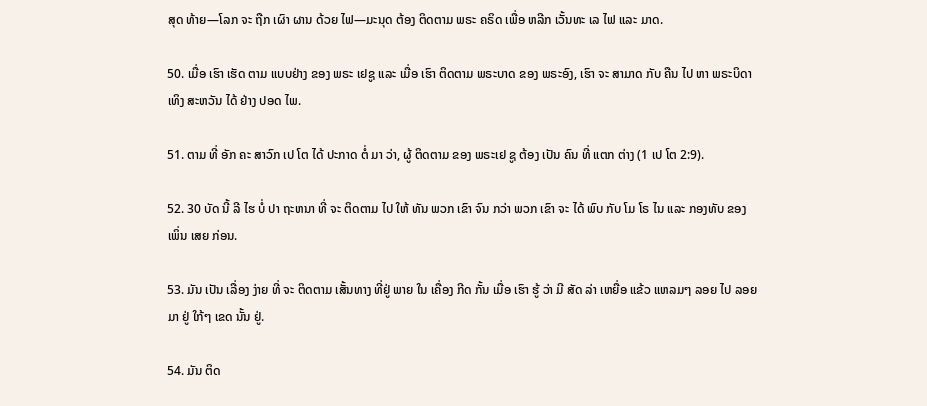ສຸດ ທ້າຍ—ໂລກ ຈະ ຖືກ ເຜົາ ຜານ ດ້ວຍ ໄຟ—ມະນຸດ ຕ້ອງ ຕິດຕາມ ພຣະ ຄຣິດ ເພື່ອ ຫລີກ ເວັ້ນທະ ເລ ໄຟ ແລະ ມາດ.

50. ເມື່ອ ເຮົາ ເຮັດ ຕາມ ແບບຢ່າງ ຂອງ ພຣະ ເຢຊູ ແລະ ເມື່ອ ເຮົາ ຕິດຕາມ ພຣະບາດ ຂອງ ພຣະອົງ, ເຮົາ ຈະ ສາມາດ ກັບ ຄືນ ໄປ ຫາ ພຣະບິດາ ເທິງ ສະຫວັນ ໄດ້ ຢ່າງ ປອດ ໄພ.

51. ຕາມ ທີ່ ອັກ ຄະ ສາວົກ ເປ ໂຕ ໄດ້ ປະກາດ ຕໍ່ ມາ ວ່າ, ຜູ້ ຕິດຕາມ ຂອງ ພຣະເຢ ຊູ ຕ້ອງ ເປັນ ຄົນ ທີ່ ແຕກ ຕ່າງ (1 ເປ ໂຕ 2:9).

52. 30 ບັດ ນີ້ ລີ ໄຮ ບໍ່ ປາ ຖະຫນາ ທີ່ ຈະ ຕິດຕາມ ໄປ ໃຫ້ ທັນ ພວກ ເຂົາ ຈົນ ກວ່າ ພວກ ເຂົາ ຈະ ໄດ້ ພົບ ກັບ ໂມ ໂຣ ໄນ ແລະ ກອງທັບ ຂອງ ເພິ່ນ ເສຍ ກ່ອນ.

53. ມັນ ເປັນ ເລື່ອງ ງ່າຍ ທີ່ ຈະ ຕິດຕາມ ເສັ້ນທາງ ທີ່ຢູ່ ພາຍ ໃນ ເຄື່ອງ ກີດ ກັ້ນ ເມື່ອ ເຮົາ ຮູ້ ວ່າ ມີ ສັດ ລ່າ ເຫຍື່ອ ແຂ້ວ ແຫລມໆ ລອຍ ໄປ ລອຍ ມາ ຢູ່ ໃກ້ໆ ເຂດ ນັ້ນ ຢູ່.

54. ມັນ ຕິດ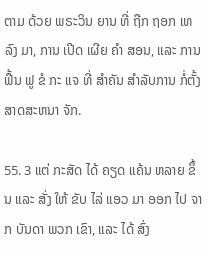ຕາມ ດ້ວຍ ພຣະວິນ ຍານ ທີ່ ຖືກ ຖອກ ເທ ລົງ ມາ, ການ ເປີດ ເຜີຍ ຄໍາ ສອນ, ແລະ ການ ຟື້ນ ຟູ ຂໍ ກະ ແຈ ທີ່ ສໍາຄັນ ສໍາລັບການ ກໍ່ຕັ້ງ ສາດສະຫນາ ຈັກ.

55. 3 ແຕ່ ກະສັດ ໄດ້ ຄຽດ ແຄ້ນ ຫລາຍ ຂຶ້ນ ແລະ ສັ່ງ ໃຫ້ ຂັບ ໄລ່ ແອວ ມາ ອອກ ໄປ ຈາກ ບັນດາ ພວກ ເຂົາ, ແລະ ໄດ້ ສົ່ງ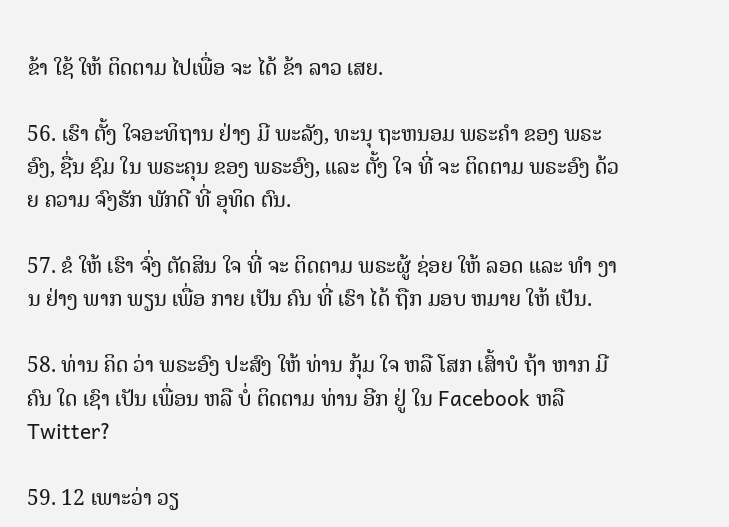ຂ້າ ໃຊ້ ໃຫ້ ຕິດຕາມ ໄປເພື່ອ ຈະ ໄດ້ ຂ້າ ລາວ ເສຍ.

56. ເຮົາ ຕັ້ງ ໃຈອະທິຖານ ຢ່າງ ມີ ພະລັງ, ທະນຸ ຖະຫນອມ ພຣະຄໍາ ຂອງ ພຣະອົງ, ຊື່ນ ຊົມ ໃນ ພຣະຄຸນ ຂອງ ພຣະອົງ, ແລະ ຕັ້ງ ໃຈ ທີ່ ຈະ ຕິດຕາມ ພຣະອົງ ດ້ວຍ ຄວາມ ຈົງຮັກ ພັກດີ ທີ່ ອຸທິດ ຕົນ.

57. ຂໍ ໃຫ້ ເຮົາ ຈົ່ງ ຕັດສິນ ໃຈ ທີ່ ຈະ ຕິດຕາມ ພຣະຜູ້ ຊ່ອຍ ໃຫ້ ລອດ ແລະ ທໍາ ງານ ຢ່າງ ພາກ ພຽນ ເພື່ອ ກາຍ ເປັນ ຄົນ ທີ່ ເຮົາ ໄດ້ ຖືກ ມອບ ຫມາຍ ໃຫ້ ເປັນ.

58. ທ່ານ ຄິດ ວ່າ ພຣະອົງ ປະສົງ ໃຫ້ ທ່ານ ກຸ້ມ ໃຈ ຫລື ໂສກ ເສົ້າບໍ ຖ້າ ຫາກ ມີ ຄົນ ໃດ ເຊົາ ເປັນ ເພື່ອນ ຫລື ບໍ່ ຕິດຕາມ ທ່ານ ອີກ ຢູ່ ໃນ Facebook ຫລື Twitter?

59. 12 ເພາະວ່າ ວຽ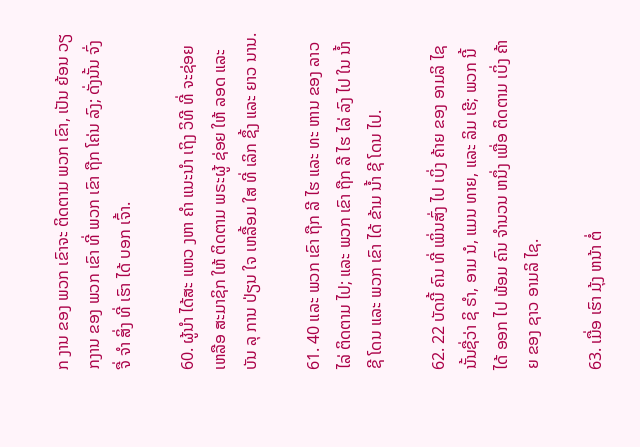ກ ງານ ຂອງ ພວກ ເຂົາຈະ ຕິດຕາມ ພວກ ເຂົາ, ເປັນ ຍ້ອນ ວຽກງານ ຂອງ ພວກ ເຂົາ ທີ່ ພວກ ເຂົາ ຖືກ ໂຄ່ນ ລົງ; ດັ່ງນັ້ນ ຈົ່ງ ຈື່ ຈໍາ ສິ່ງ ທີ່ ເຮົາ ໄດ້ ບອກ ເຈົ້າ.

60. ຜູ້ນໍາ ໄດ້ສະ ແຫວ ງຫາ ຄໍາ ແນະນໍາ ເຖິງ ວິທີ ທີ່ ຈະຊ່ອຍ ເຫລືອ ສະມາຊິກ ໃຫ້ ຕິດຕາມ ພຣະຜູ້ ຊ່ອຍ ໃຫ້ ລອດ ແລະ ບັນ ລຸ ການ ປ່ຽນ ໃຈ ເຫລື້ອມ ໃສ ທີ່ ເລິກ ຊຶ້ງ ແລະ ຍາວ ນານ.

61. 40 ແລະ ພວກ ເຂົາ ຖືກ ລີ ໄຮ ແລະ ທະ ຫານ ຂອງ ລາວ ໄລ່ ຕິດຕາມ ໄປ; ແລະ ພວກ ເຂົາ ຖືກ ລີ ໄຮ ໄລ່ ລົງ ໄປ ໃນ ນ້ຳ ຊີ ໂດນ ແລະ ພວກ ເຂົາ ໄດ້ ຂ້າມ ນ້ຳ ຊີ ໂດນ ໄປ.

62. 22 ບັດນີ້ ຄົນ ທີ່ ເພິ່ນສົ່ງ ໄປ ເບິ່ງ ຄ້າຍ ຂອງ ອາມລິ ໄຊ ນັ້ນຊື່ວ່າ ຊິ ຣໍາ, ອາມ ນໍ, ແມນ ທາຍ, ແລະ ລິມ ເຮີ; ພວກ ນີ້ ໄດ້ ອອກ ໄປ ພ້ອມ ຄົນ ຈໍານວນ ຫນຶ່ງ ເພື່ອ ຕິດຕາມ ເບິ່ງ ຄ້າຍ ຂອງ ຊາວ ອາມລິ ໄຊ.

63. ເມື່ອ ເຮົາ ມຸ້ງ ຫນ້າ ຕໍ່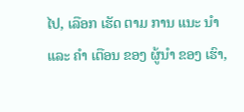ໄປ, ເລືອກ ເຮັດ ຕາມ ການ ແນະ ນໍາ ແລະ ຄໍາ ເຕືອນ ຂອງ ຜູ້ນໍາ ຂອງ ເຮົາ,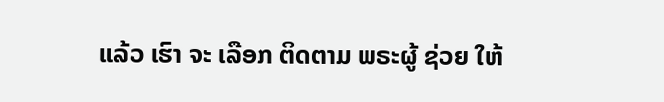ແລ້ວ ເຮົາ ຈະ ເລືອກ ຕິດຕາມ ພຣະຜູ້ ຊ່ວຍ ໃຫ້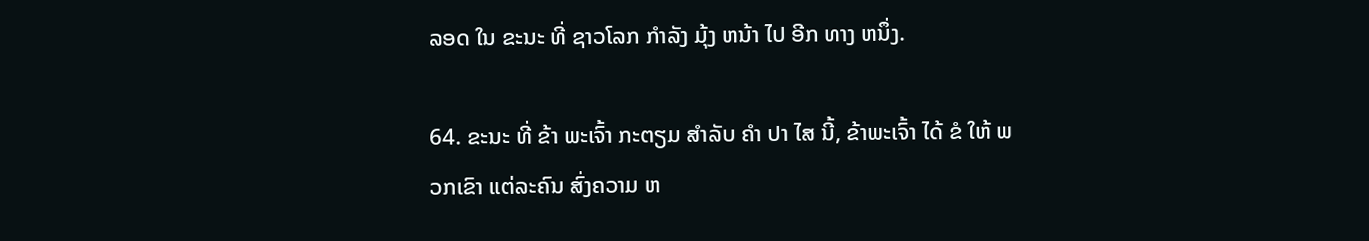ລອດ ໃນ ຂະນະ ທີ່ ຊາວໂລກ ກໍາລັງ ມຸ້ງ ຫນ້າ ໄປ ອີກ ທາງ ຫນຶ່ງ.

64. ຂະນະ ທີ່ ຂ້າ ພະເຈົ້າ ກະຕຽມ ສໍາລັບ ຄໍາ ປາ ໄສ ນີ້, ຂ້າພະເຈົ້າ ໄດ້ ຂໍ ໃຫ້ ພວກເຂົາ ແຕ່ລະຄົນ ສົ່ງຄວາມ ຫ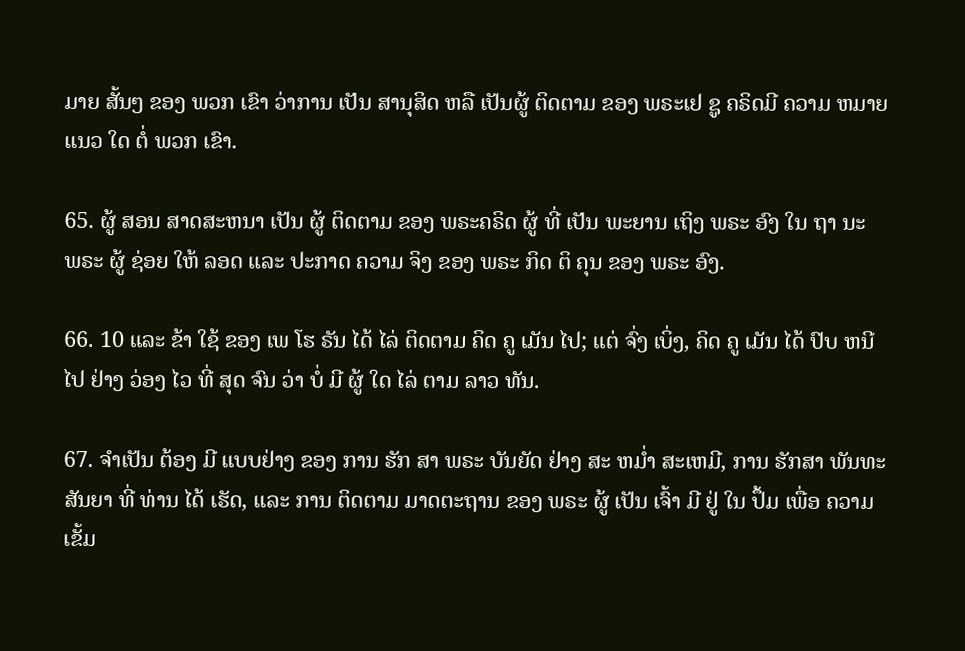ມາຍ ສັ້ນໆ ຂອງ ພວກ ເຂົາ ວ່າການ ເປັນ ສານຸສິດ ຫລື ເປັນຜູ້ ຕິດຕາມ ຂອງ ພຣະເຢ ຊູ ຄຣິດມີ ຄວາມ ຫມາຍ ແນວ ໃດ ຕໍ່ ພວກ ເຂົາ.

65. ຜູ້ ສອນ ສາດສະຫນາ ເປັນ ຜູ້ ຕິດຕາມ ຂອງ ພຣະຄຣິດ ຜູ້ ທີ່ ເປັນ ພະຍານ ເຖິງ ພຣະ ອົງ ໃນ ຖາ ນະ ພຣະ ຜູ້ ຊ່ອຍ ໃຫ້ ລອດ ແລະ ປະກາດ ຄວາມ ຈິງ ຂອງ ພຣະ ກິດ ຕິ ຄຸນ ຂອງ ພຣະ ອົງ.

66. 10 ແລະ ຂ້າ ໃຊ້ ຂອງ ເພ ໂຮ ຣັນ ໄດ້ ໄລ່ ຕິດຕາມ ຄິດ ຄູ ເມັນ ໄປ; ແຕ່ ຈົ່ງ ເບິ່ງ, ຄິດ ຄູ ເມັນ ໄດ້ ປົບ ຫນີ ໄປ ຢ່າງ ວ່ອງ ໄວ ທີ່ ສຸດ ຈົນ ວ່າ ບໍ່ ມີ ຜູ້ ໃດ ໄລ່ ຕາມ ລາວ ທັນ.

67. ຈໍາເປັນ ຕ້ອງ ມີ ແບບຢ່າງ ຂອງ ການ ຮັກ ສາ ພຣະ ບັນຍັດ ຢ່າງ ສະ ຫມ່ຳ ສະເຫມີ, ການ ຮັກສາ ພັນທະ ສັນຍາ ທີ່ ທ່ານ ໄດ້ ເຮັດ, ແລະ ການ ຕິດຕາມ ມາດຕະຖານ ຂອງ ພຣະ ຜູ້ ເປັນ ເຈົ້າ ມີ ຢູ່ ໃນ ປຶ້ມ ເພື່ອ ຄວາມ ເຂັ້ມ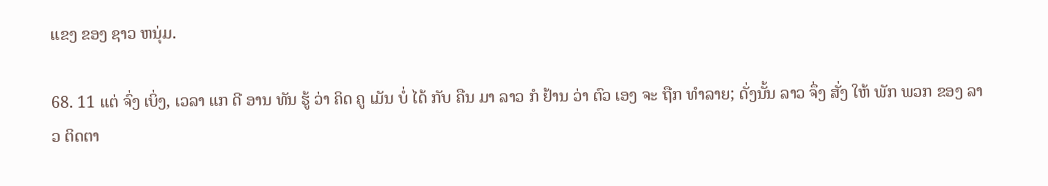ແຂງ ຂອງ ຊາວ ຫນຸ່ມ.

68. 11 ແຕ່ ຈົ່ງ ເບິ່ງ, ເວລາ ແກ ດີ ອານ ທັນ ຮູ້ ວ່າ ຄິດ ຄູ ເມັນ ບໍ່ ໄດ້ ກັບ ຄືນ ມາ ລາວ ກໍ ຢ້ານ ວ່າ ຕົວ ເອງ ຈະ ຖືກ ທໍາລາຍ; ດັ່ງນັ້ນ ລາວ ຈຶ່ງ ສັ່ງ ໃຫ້ ພັກ ພວກ ຂອງ ລາວ ຕິດຕາ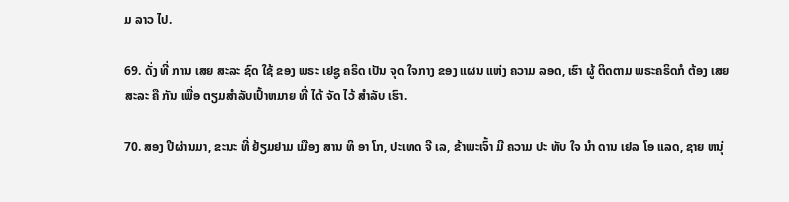ມ ລາວ ໄປ.

69. ດັ່ງ ທີ່ ການ ເສຍ ສະລະ ຊົດ ໃຊ້ ຂອງ ພຣະ ເຢຊູ ຄຣິດ ເປັນ ຈຸດ ໃຈກາງ ຂອງ ແຜນ ແຫ່ງ ຄວາມ ລອດ, ເຮົາ ຜູ້ ຕິດຕາມ ພຣະຄຣິດກໍ ຕ້ອງ ເສຍ ສະລະ ຄື ກັນ ເພື່ອ ຕຽມສໍາລັບເປົ້າຫມາຍ ທີ່ ໄດ້ ຈັດ ໄວ້ ສໍາລັບ ເຮົາ.

70. ສອງ ປີຜ່ານມາ, ຂະນະ ທີ່ ຢ້ຽມຢາມ ເມືອງ ສານ ທິ ອາ ໂກ, ປະເທດ ຈີ ເລ, ຂ້າພະເຈົ້າ ມີ ຄວາມ ປະ ທັບ ໃຈ ນໍາ ດານ ເຢລ ໂອ ແລດ, ຊາຍ ຫນຸ່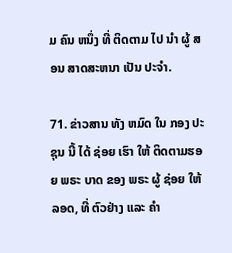ມ ຄົນ ຫນຶ່ງ ທີ່ ຕິດຕາມ ໄປ ນໍາ ຜູ້ ສອນ ສາດສະຫນາ ເປັນ ປະຈໍາ.

71. ຂ່າວສານ ທັງ ຫມົດ ໃນ ກອງ ປະ ຊຸນ ນີ້ ໄດ້ ຊ່ອຍ ເຮົາ ໃຫ້ ຕິດຕາມຮອຍ ພຣະ ບາດ ຂອງ ພຣະ ຜູ້ ຊ່ອຍ ໃຫ້ ລອດ, ທີ່ ຕົວຢ່າງ ແລະ ຄໍາ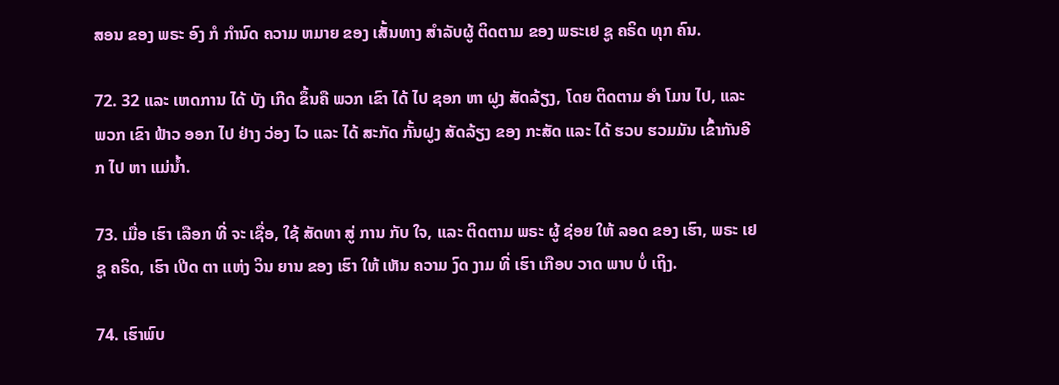ສອນ ຂອງ ພຣະ ອົງ ກໍ ກໍານົດ ຄວາມ ຫມາຍ ຂອງ ເສັ້ນທາງ ສໍາລັບຜູ້ ຕິດຕາມ ຂອງ ພຣະເຢ ຊູ ຄຣິດ ທຸກ ຄົນ.

72. 32 ແລະ ເຫດການ ໄດ້ ບັງ ເກີດ ຂຶ້ນຄື ພວກ ເຂົາ ໄດ້ ໄປ ຊອກ ຫາ ຝູງ ສັດລ້ຽງ, ໂດຍ ຕິດຕາມ ອໍາ ໂມນ ໄປ, ແລະ ພວກ ເຂົາ ຟ້າວ ອອກ ໄປ ຢ່າງ ວ່ອງ ໄວ ແລະ ໄດ້ ສະກັດ ກັ້ນຝູງ ສັດລ້ຽງ ຂອງ ກະສັດ ແລະ ໄດ້ ຮວບ ຮວມມັນ ເຂົ້າກັນອີກ ໄປ ຫາ ແມ່ນ້ຳ.

73. ເມື່ອ ເຮົາ ເລືອກ ທີ່ ຈະ ເຊື່ອ, ໃຊ້ ສັດທາ ສູ່ ການ ກັບ ໃຈ, ແລະ ຕິດຕາມ ພຣະ ຜູ້ ຊ່ອຍ ໃຫ້ ລອດ ຂອງ ເຮົາ, ພຣະ ເຢ ຊູ ຄຣິດ, ເຮົາ ເປີດ ຕາ ແຫ່ງ ວິນ ຍານ ຂອງ ເຮົາ ໃຫ້ ເຫັນ ຄວາມ ງົດ ງາມ ທີ່ ເຮົາ ເກືອບ ວາດ ພາບ ບໍ່ ເຖິງ.

74. ເຮົາພົບ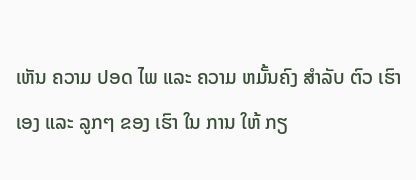ເຫັນ ຄວາມ ປອດ ໄພ ແລະ ຄວາມ ຫມັ້ນຄົງ ສໍາລັບ ຕົວ ເຮົາ ເອງ ແລະ ລູກໆ ຂອງ ເຮົາ ໃນ ການ ໃຫ້ ກຽ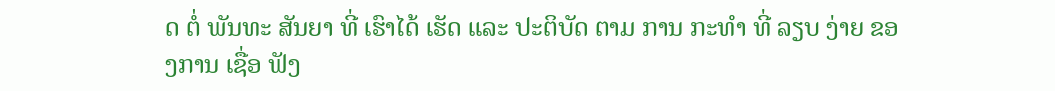ດ ຕໍ່ ພັນທະ ສັນຍາ ທີ່ ເຮົາໄດ້ ເຮັດ ແລະ ປະຕິບັດ ຕາມ ການ ກະທໍາ ທີ່ ລຽບ ງ່າຍ ຂອງການ ເຊື່ອ ຟັງ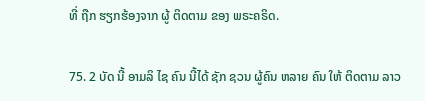ທີ່ ຖືກ ຮຽກຮ້ອງຈາກ ຜູ້ ຕິດຕາມ ຂອງ ພຣະຄຣິດ.

75. 2 ບັດ ນີ້ ອາມລິ ໄຊ ຄົນ ນີ້ໄດ້ ຊັກ ຊວນ ຜູ້ຄົນ ຫລາຍ ຄົນ ໃຫ້ ຕິດຕາມ ລາວ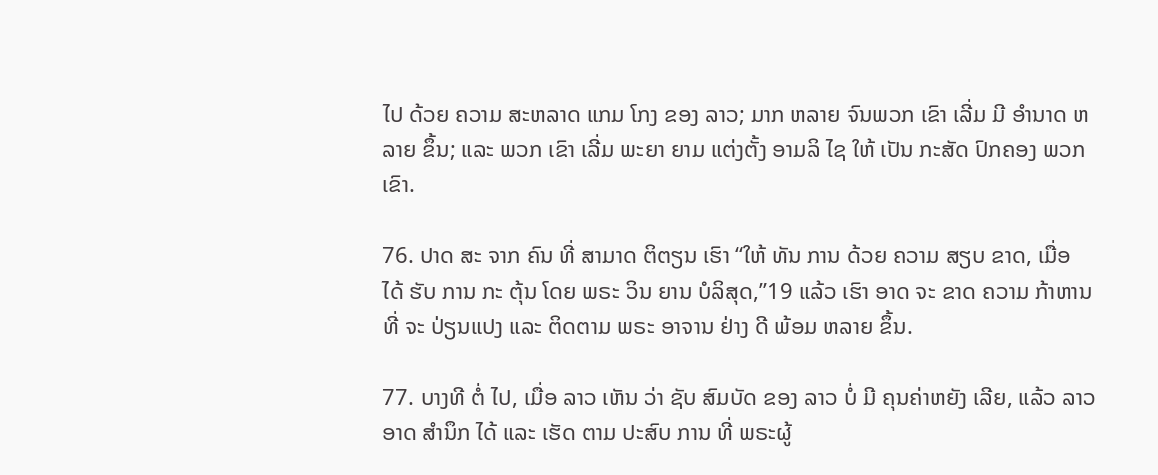ໄປ ດ້ວຍ ຄວາມ ສະຫລາດ ແກມ ໂກງ ຂອງ ລາວ; ມາກ ຫລາຍ ຈົນພວກ ເຂົາ ເລີ່ມ ມີ ອໍານາດ ຫລາຍ ຂຶ້ນ; ແລະ ພວກ ເຂົາ ເລີ່ມ ພະຍາ ຍາມ ແຕ່ງຕັ້ງ ອາມລິ ໄຊ ໃຫ້ ເປັນ ກະສັດ ປົກຄອງ ພວກ ເຂົາ.

76. ປາດ ສະ ຈາກ ຄົນ ທີ່ ສາມາດ ຕິຕຽນ ເຮົາ “ໃຫ້ ທັນ ການ ດ້ວຍ ຄວາມ ສຽບ ຂາດ, ເມື່ອ ໄດ້ ຮັບ ການ ກະ ຕຸ້ນ ໂດຍ ພຣະ ວິນ ຍານ ບໍລິສຸດ,”19 ແລ້ວ ເຮົາ ອາດ ຈະ ຂາດ ຄວາມ ກ້າຫານ ທີ່ ຈະ ປ່ຽນແປງ ແລະ ຕິດຕາມ ພຣະ ອາຈານ ຢ່າງ ດີ ພ້ອມ ຫລາຍ ຂຶ້ນ.

77. ບາງທີ ຕໍ່ ໄປ, ເມື່ອ ລາວ ເຫັນ ວ່າ ຊັບ ສົມບັດ ຂອງ ລາວ ບໍ່ ມີ ຄຸນຄ່າຫຍັງ ເລີຍ, ແລ້ວ ລາວອາດ ສໍານຶກ ໄດ້ ແລະ ເຮັດ ຕາມ ປະສົບ ການ ທີ່ ພຣະຜູ້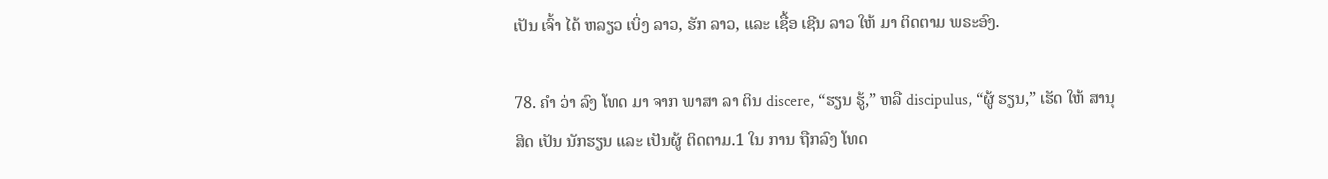ເປັນ ເຈົ້າ ໄດ້ ຫລຽວ ເບິ່ງ ລາວ, ຮັກ ລາວ, ແລະ ເຊື້ອ ເຊີນ ລາວ ໃຫ້ ມາ ຕິດຕາມ ພຣະອົງ.

78. ຄໍາ ວ່າ ລົງ ໂທດ ມາ ຈາກ ພາສາ ລາ ຕິນ discere, “ຮຽນ ຮູ້,” ຫລື discipulus, “ຜູ້ ຮຽນ,” ເຮັດ ໃຫ້ ສານຸສິດ ເປັນ ນັກຮຽນ ແລະ ເປັນຜູ້ ຕິດຕາມ.1 ໃນ ການ ຖືກລົງ ໂທດ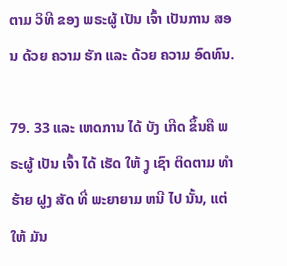ຕາມ ວິທີ ຂອງ ພຣະຜູ້ ເປັນ ເຈົ້າ ເປັນການ ສອນ ດ້ວຍ ຄວາມ ຮັກ ແລະ ດ້ວຍ ຄວາມ ອົດທົນ.

79. 33 ແລະ ເຫດການ ໄດ້ ບັງ ເກີດ ຂຶ້ນຄື ພຣະຜູ້ ເປັນ ເຈົ້າ ໄດ້ ເຮັດ ໃຫ້ ງູ ເຊົາ ຕິດຕາມ ທໍາຮ້າຍ ຝູງ ສັດ ທີ່ ພະຍາຍາມ ຫນີ ໄປ ນັ້ນ, ແຕ່ ໃຫ້ ມັນ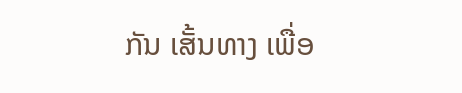ກັນ ເສັ້ນທາງ ເພື່ອ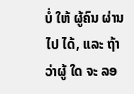ບໍ່ ໃຫ້ ຜູ້ຄົນ ຜ່ານ ໄປ ໄດ້, ແລະ ຖ້າວ່າຜູ້ ໃດ ຈະ ລອ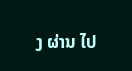ງ ຜ່ານ ໄປ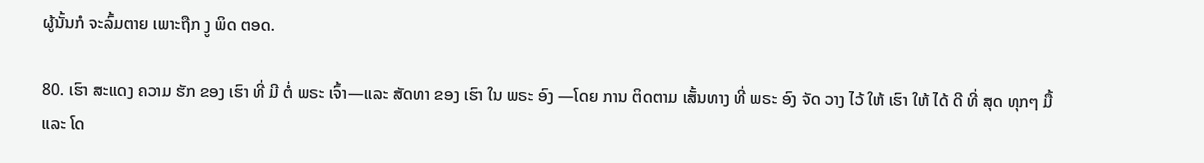ຜູ້ນັ້ນກໍ ຈະລົ້ມຕາຍ ເພາະຖືກ ງູ ພິດ ຕອດ.

80. ເຮົາ ສະແດງ ຄວາມ ຮັກ ຂອງ ເຮົາ ທີ່ ມີ ຕໍ່ ພຣະ ເຈົ້າ—ແລະ ສັດທາ ຂອງ ເຮົາ ໃນ ພຣະ ອົງ —ໂດຍ ການ ຕິດຕາມ ເສັ້ນທາງ ທີ່ ພຣະ ອົງ ຈັດ ວາງ ໄວ້ ໃຫ້ ເຮົາ ໃຫ້ ໄດ້ ດີ ທີ່ ສຸດ ທຸກໆ ມື້ ແລະ ໂດ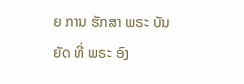ຍ ການ ຮັກສາ ພຣະ ບັນຍັດ ທີ່ ພຣະ ອົງ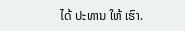ໄດ້ ປະທານ ໃຫ້ ເຮົາ.